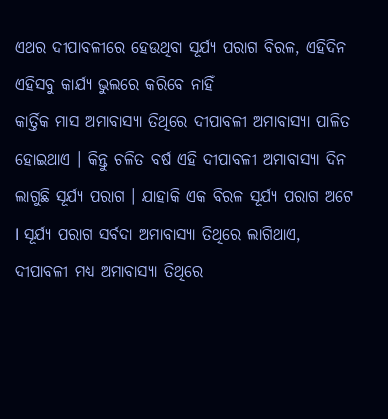ଏଥର ଦୀପାବଳୀରେ ହେଉଥିବା ସୂର୍ଯ୍ୟ ପରାଗ ବିରଳ, ଏହିଦିନ ଏହିସବୁ କାର୍ଯ୍ୟ ଭୁଲରେ କରିବେ ନାହିଁ
କାର୍ତ୍ତିକ ମାସ ଅମାବାସ୍ୟା ତିଥିରେ ଦୀପାବଳୀ ଅମାବାସ୍ୟା ପାଳିତ ହୋଇଥାଏ । କିନ୍ତୁ ଚଳିତ ବର୍ଷ ଏହି ଦୀପାବଳୀ ଅମାବାସ୍ୟା ଦିନ ଲାଗୁଛି ସୂର୍ଯ୍ୟ ପରାଗ । ଯାହାକି ଏକ ବିରଳ ସୂର୍ଯ୍ୟ ପରାଗ ଅଟେ l ସୂର୍ଯ୍ୟ ପରାଗ ସର୍ବଦା ଅମାବାସ୍ୟା ତିଥିରେ ଲାଗିଥାଏ, ଦୀପାବଳୀ ମଧ୍ୟ ଅମାବାସ୍ୟା ତିଥିରେ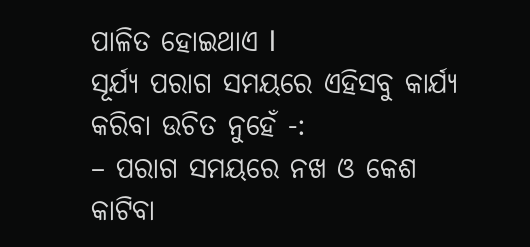ପାଳିତ ହୋଇଥାଏ l
ସୂର୍ଯ୍ୟ ପରାଗ ସମୟରେ ଏହିସବୁ କାର୍ଯ୍ୟ କରିବା ଉଚିତ ନୁହେଁ -:
– ପରାଗ ସମୟରେ ନଖ ଓ କେଶ କାଟିବା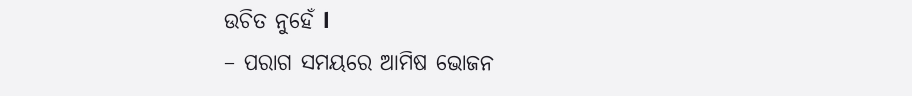ଉଚିତ ନୁହେଁ l
– ପରାଗ ସମୟରେ ଆମିଷ ଭୋଜନ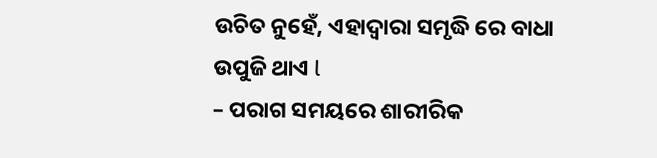ଉଚିତ ନୁହେଁ, ଏହାଦ୍ୱାରା ସମୃଦ୍ଧି ରେ ବାଧା ଉପୁଜି ଥାଏ l
– ପରାଗ ସମୟରେ ଶାରୀରିକ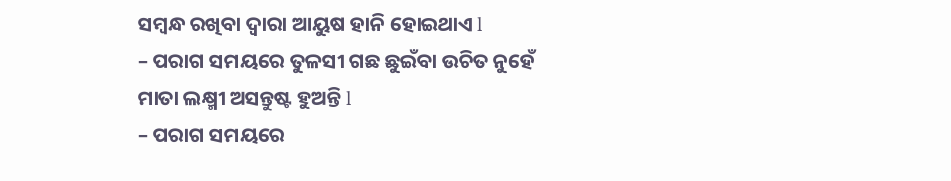ସମ୍ବନ୍ଧ ରଖିବା ଦ୍ୱାରା ଆୟୁଷ ହାନି ହୋଇଥାଏ l
– ପରାଗ ସମୟରେ ତୁଳସୀ ଗଛ ଛୁଇଁବା ଉଚିତ ନୁହେଁ ମାତା ଲକ୍ଷ୍ମୀ ଅସନ୍ତୁଷ୍ଟ ହୁଅନ୍ତି l
– ପରାଗ ସମୟରେ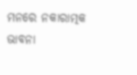ମନରେ ନକାରାତ୍ମକ ଭାବନା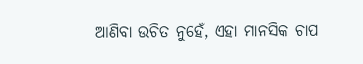ଆଣିବା ଉଚିତ ନୁହେଁ, ଏହା ମାନସିକ ଚାପ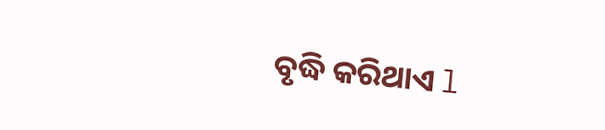ବୃଦ୍ଧି କରିଥାଏ l